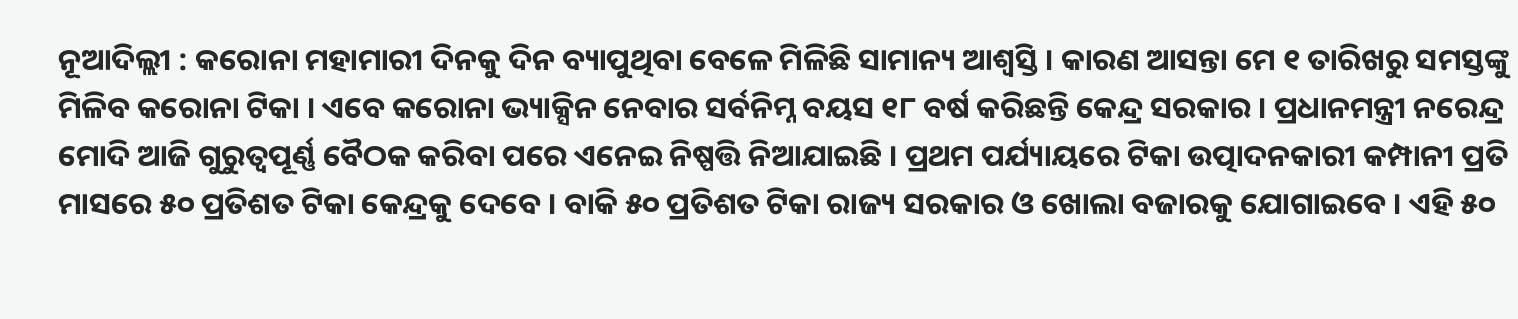ନୂଆଦିଲ୍ଲୀ : କରୋନା ମହାମାରୀ ଦିନକୁ ଦିନ ବ୍ୟାପୁଥିବା ବେଳେ ମିଳିଛି ସାମାନ୍ୟ ଆଶ୍ବସ୍ତି । କାରଣ ଆସନ୍ତା ମେ ୧ ତାରିଖରୁ ସମସ୍ତଙ୍କୁ ମିଳିବ କରୋନା ଟିକା । ଏବେ କରୋନା ଭ୍ୟାକ୍ସିନ ନେବାର ସର୍ବନିମ୍ନ ବୟସ ୧୮ ବର୍ଷ କରିଛନ୍ତି କେନ୍ଦ୍ର ସରକାର । ପ୍ରଧାନମନ୍ତ୍ରୀ ନରେନ୍ଦ୍ର ମୋଦି ଆଜି ଗୁରୁତ୍ବପୂର୍ଣ୍ଣ ବୈଠକ କରିବା ପରେ ଏନେଇ ନିଷ୍ପତ୍ତି ନିଆଯାଇଛି । ପ୍ରଥମ ପର୍ଯ୍ୟାୟରେ ଟିକା ଉତ୍ପାଦନକାରୀ କମ୍ପାନୀ ପ୍ରତି ମାସରେ ୫୦ ପ୍ରତିଶତ ଟିକା କେନ୍ଦ୍ରକୁ ଦେବେ । ବାକି ୫୦ ପ୍ରତିଶତ ଟିକା ରାଜ୍ୟ ସରକାର ଓ ଖୋଲା ବଜାରକୁ ଯୋଗାଇବେ । ଏହି ୫୦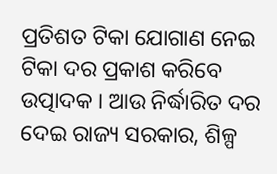ପ୍ରତିଶତ ଟିକା ଯୋଗାଣ ନେଇ ଟିକା ଦର ପ୍ରକାଶ କରିବେ ଉତ୍ପାଦକ । ଆଉ ନିର୍ଦ୍ଧାରିତ ଦର ଦେଇ ରାଜ୍ୟ ସରକାର, ଶିଳ୍ପ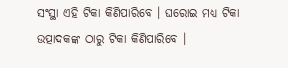ସଂସ୍ଥା ଏହି ଟିକା କିଣିପାରିବେ । ଘରୋଇ ମଧ୍ୟ ଟିକା ଉତ୍ପାଦକଙ୍କ ଠାରୁ ଟିକା କିଣିପାରିବେ ।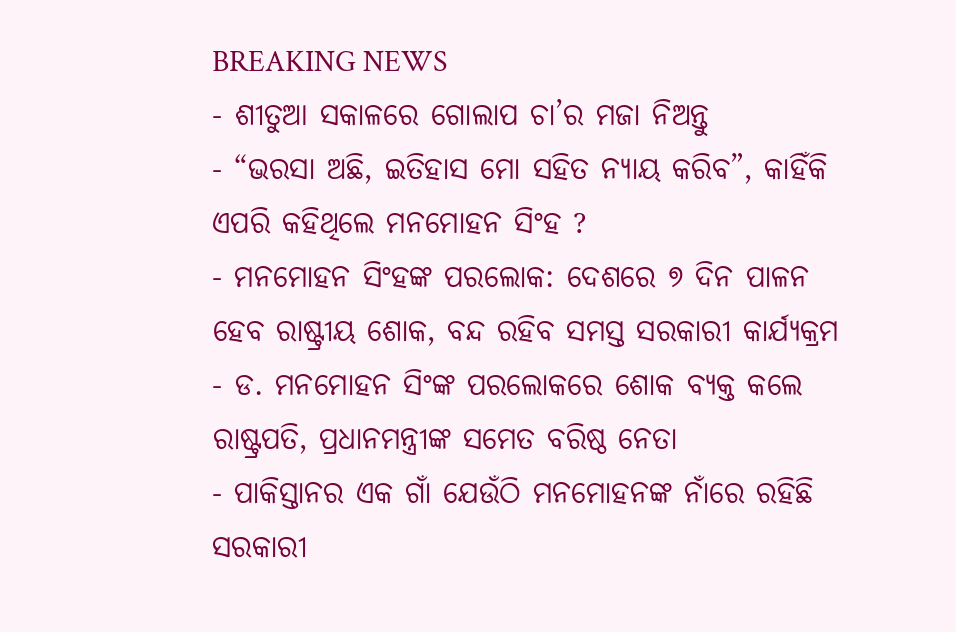BREAKING NEWS
- ଶୀତୁଆ ସକାଳରେ ଗୋଲାପ ଚା’ର ମଜା ନିଅନ୍ତୁ
- “ଭରସା ଅଛି, ଇତିହାସ ମୋ ସହିତ ନ୍ୟାୟ କରିବ”, କାହିଁକି ଏପରି କହିଥିଲେ ମନମୋହନ ସିଂହ ?
- ମନମୋହନ ସିଂହଙ୍କ ପରଲୋକ: ଦେଶରେ ୭ ଦିନ ପାଳନ ହେବ ରାଷ୍ଟ୍ରୀୟ ଶୋକ, ବନ୍ଦ ରହିବ ସମସ୍ତ ସରକାରୀ କାର୍ଯ୍ୟକ୍ରମ
- ଡ. ମନମୋହନ ସିଂଙ୍କ ପରଲୋକରେ ଶୋକ ବ୍ୟକ୍ତ କଲେ ରାଷ୍ଟ୍ରପତି, ପ୍ରଧାନମନ୍ତ୍ରୀଙ୍କ ସମେତ ବରିଷ୍ଠ ନେତା
- ପାକିସ୍ତାନର ଏକ ଗାଁ ଯେଉଁଠି ମନମୋହନଙ୍କ ନାଁରେ ରହିଛି ସରକାରୀ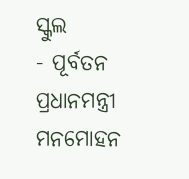ସ୍କୁଲ
- ପୂର୍ବତନ ପ୍ରଧାନମନ୍ତ୍ରୀ ମନମୋହନ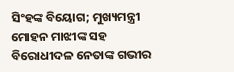ସିଂହଙ୍କ ବିୟୋଗ; ମୁଖ୍ୟମନ୍ତ୍ରୀ ମୋହନ ମାଝୀଙ୍କ ସହ ବିରୋଧୀଦଳ ନେତାଙ୍କ ଗଭୀର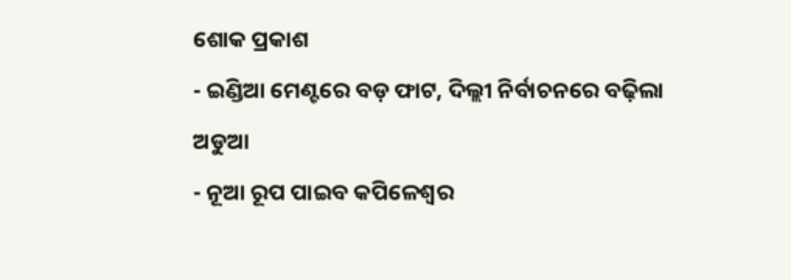ଶୋକ ପ୍ରକାଶ
- ଇଣ୍ଡିଆ ମେଣ୍ଟରେ ବଡ଼ ଫାଟ, ଦିଲ୍ଲୀ ନିର୍ବାଚନରେ ବଢ଼ିଲା ଅଡୁଆ
- ନୂଆ ରୂପ ପାଇବ କପିଳେଶ୍ଵର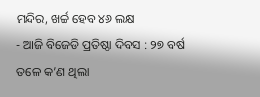ମନ୍ଦିର, ଖର୍ଚ୍ଚ ହେବ ୪୬ ଲକ୍ଷ
- ଆଜି ବିଜେଡି ପ୍ରତିଷ୍ଠା ଦିବସ : ୨୭ ବର୍ଷ ତଳେ କ’ଣ ଥିଲା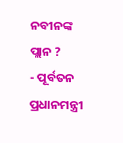ନବୀନଙ୍କ ପ୍ଲାନ ?
- ପୂର୍ବତନ ପ୍ରଧାନମନ୍ତ୍ରୀ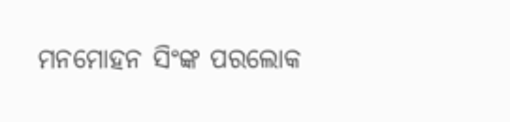ମନମୋହନ ସିଂଙ୍କ ପରଲୋକ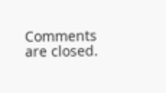Comments are closed.